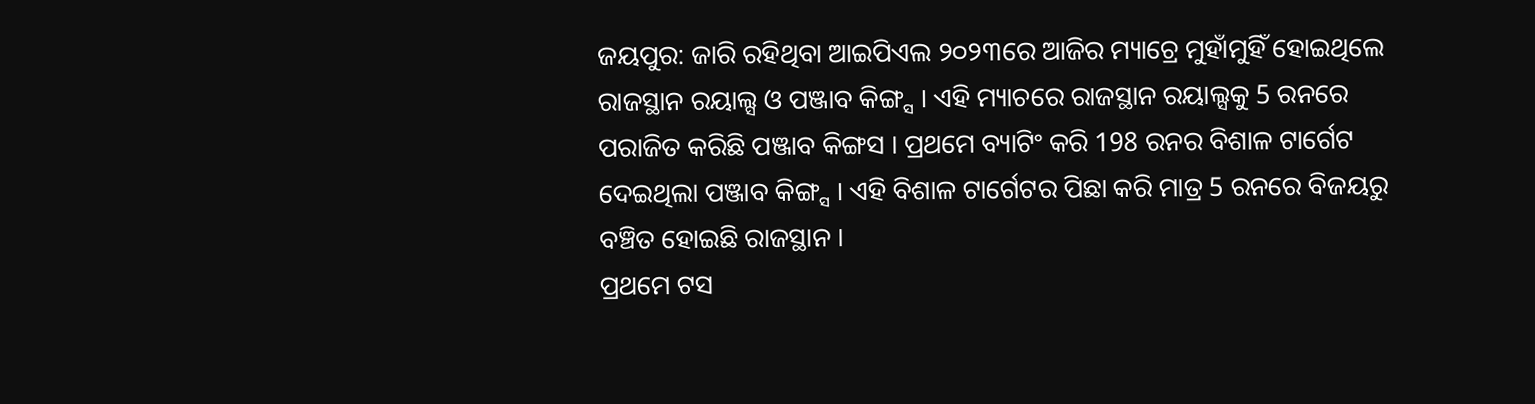ଜୟପୁର: ଜାରି ରହିଥିବା ଆଇପିଏଲ ୨୦୨୩ରେ ଆଜିର ମ୍ୟାଚ୍ରେ ମୁହାଁମୁହିଁ ହୋଇଥିଲେ ରାଜସ୍ଥାନ ରୟାଲ୍ସ ଓ ପଞ୍ଜାବ କିଙ୍ଗ୍ସ । ଏହି ମ୍ୟାଚରେ ରାଜସ୍ଥାନ ରୟାଲ୍ସକୁ 5 ରନରେ ପରାଜିତ କରିଛି ପଞ୍ଜାବ କିଙ୍ଗସ । ପ୍ରଥମେ ବ୍ୟାଟିଂ କରି 198 ରନର ବିଶାଳ ଟାର୍ଗେଟ ଦେଇଥିଲା ପଞ୍ଜାବ କିଙ୍ଗ୍ସ । ଏହି ବିଶାଳ ଟାର୍ଗେଟର ପିଛା କରି ମାତ୍ର 5 ରନରେ ବିଜୟରୁ ବଞ୍ଚିତ ହୋଇଛି ରାଜସ୍ଥାନ ।
ପ୍ରଥମେ ଟସ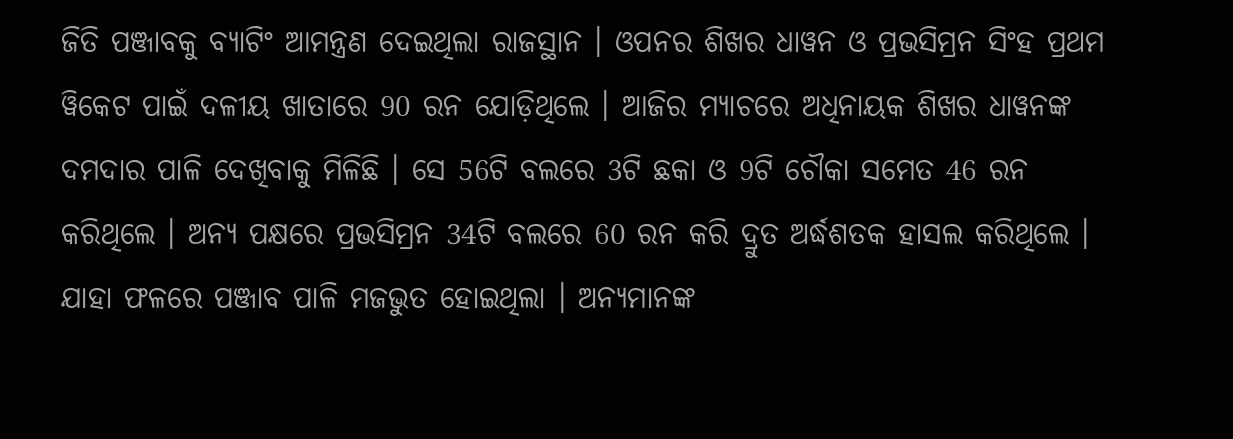ଜିତି ପଞ୍ଜାବକୁ ବ୍ୟାଟିଂ ଆମନ୍ତ୍ରଣ ଦେଇଥିଲା ରାଜସ୍ଥାନ । ଓପନର ଶିଖର ଧାୱନ ଓ ପ୍ରଭସିମ୍ରନ ସିଂହ ପ୍ରଥମ ୱିକେଟ ପାଇଁ ଦଳୀୟ ଖାତାରେ 90 ରନ ଯୋଡ଼ିଥିଲେ । ଆଜିର ମ୍ୟାଚରେ ଅଧିନାୟକ ଶିଖର ଧାୱନଙ୍କ ଦମଦାର ପାଳି ଦେଖିବାକୁ ମିଳିଛି । ସେ 56ଟି ବଲରେ 3ଟି ଛକା ଓ 9ଟି ଚୌକା ସମେତ 46 ରନ କରିଥିଲେ । ଅନ୍ୟ ପକ୍ଷରେ ପ୍ରଭସିମ୍ରନ 34ଟି ବଲରେ 60 ରନ କରି ଦ୍ରୁତ ଅର୍ଦ୍ଧଶତକ ହାସଲ କରିଥିଲେ । ଯାହା ଫଳରେ ପଞ୍ଜାବ ପାଳି ମଜଭୁତ ହୋଇଥିଲା । ଅନ୍ୟମାନଙ୍କ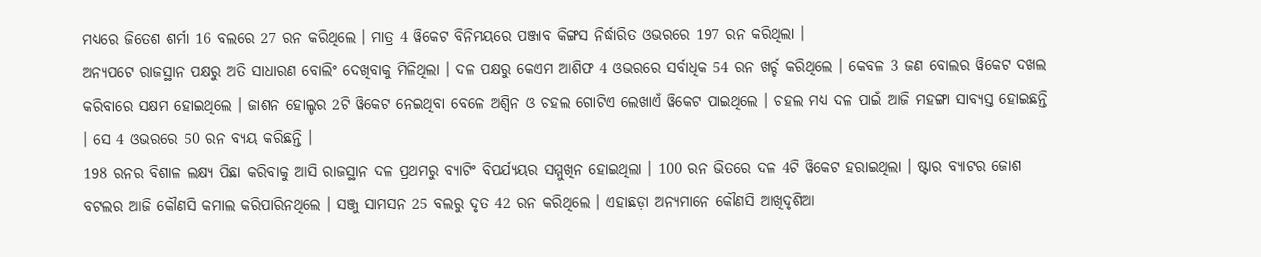ମଧ୍ୟରେ ଜିତେଶ ଶର୍ମା 16 ବଲରେ 27 ରନ କରିଥିଲେ । ମାତ୍ର 4 ୱିକେଟ ବିନିମୟରେ ପଞ୍ଜାବ କିଙ୍ଗସ ନିର୍ଦ୍ଧାରିତ ଓଭରରେ 197 ରନ କରିଥିଲା ।
ଅନ୍ୟପଟେ ରାଜସ୍ଥାନ ପକ୍ଷରୁ ଅତି ସାଧାରଣ ବୋଲିଂ ଦେଖିବାକୁ ମିଳିଥିଲା । ଦଳ ପକ୍ଷରୁ କେଏମ ଆଶିଫ 4 ଓଭରରେ ସର୍ବାଧିକ 54 ରନ ଖର୍ଚ୍ଚ କରିଥିଲେ । କେବଳ 3 ଜଣ ବୋଲର ୱିକେଟ ଦଖଲ କରିବାରେ ସକ୍ଷମ ହୋଇଥିଲେ । ଜାଶନ ହୋଲ୍ଡର 2ଟି ୱିକେଟ ନେଇଥିବା ବେଳେ ଅଶ୍ବିନ ଓ ଚହଲ ଗୋଟିଏ ଲେଖାଏଁ ୱିକେଟ ପାଇଥିଲେ । ଚହଲ ମଧ୍ୟ ଦଳ ପାଇଁ ଆଜି ମହଙ୍ଗା ସାବ୍ୟସ୍ତ ହୋଇଛନ୍ତି । ସେ 4 ଓଭରରେ 50 ରନ ବ୍ୟୟ କରିଛନ୍ତି ।
198 ରନର ବିଶାଳ ଲକ୍ଷ୍ୟ ପିଛା କରିବାକୁ ଆସି ରାଜସ୍ଥାନ ଦଳ ପ୍ରଥମରୁ ବ୍ୟାଟିଂ ବିପର୍ଯ୍ୟୟର ସମ୍ମୁଖିନ ହୋଇଥିଲା । 100 ରନ ଭିତରେ ଦଳ 4ଟି ୱିକେଟ ହରାଇଥିଲା । ଷ୍ଟାର ବ୍ୟାଟର ଜୋଶ ବଟଲର ଆଜି କୌଣସି କମାଲ କରିପାରିନଥିଲେ । ସଞ୍ଜୁ ସାମସନ 25 ବଲରୁ ଦୃତ 42 ରନ କରିଥିଲେ । ଏହାଛଡ଼ା ଅନ୍ୟମାନେ କୌଣସି ଆଖିଦୃଶିଆ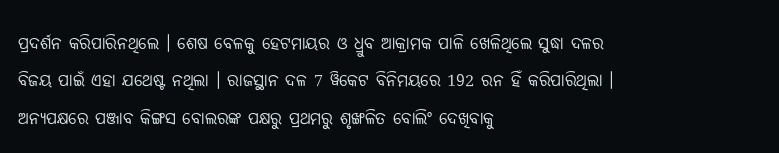ପ୍ରଦର୍ଶନ କରିପାରିନଥିଲେ । ଶେଷ ବେଳକୁ ହେଟମାୟର ଓ ଧ୍ରୁବ ଆକ୍ରାମକ ପାଳି ଖେଳିଥିଲେ ସୁଦ୍ଧା ଦଳର ବିଜୟ ପାଇଁ ଏହା ଯଥେଷ୍ଟ ନଥିଲା । ରାଜସ୍ଥାନ ଦଳ 7 ୱିକେଟ ବିନିମୟରେ 192 ରନ ହିଁ କରିପାରିଥିଲା ।
ଅନ୍ୟପକ୍ଷରେ ପଞ୍ଜାବ କିଙ୍ଗସ ବୋଲରଙ୍କ ପକ୍ଷରୁ ପ୍ରଥମରୁ ଶୃଙ୍ଖଳିତ ବୋଲିଂ ଦେଖିବାକୁ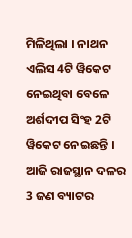ମିଳିଥିଲା । ନାଥନ ଏଲିସ 4ଟି ୱିକେଟ ନେଇଥିବା ବେଳେ ଅର୍ଶଦୀପ ସିଂହ 2ଟି ୱିକେଟ ନେଇଛନ୍ତି । ଆଜି ରାଜସ୍ଥାନ ଦଳର 3 ଜଣ ବ୍ୟାଟର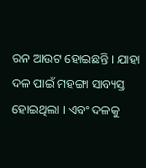ରନ ଆଉଟ ହୋଇଛନ୍ତି । ଯାହା ଦଳ ପାଇଁ ମହଙ୍ଗା ସାବ୍ୟସ୍ତ ହୋଇଥିଲା । ଏବଂ ଦଳକୁ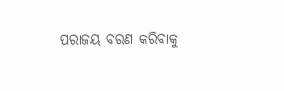ପରାଜୟ ବରଣ କରିବାକୁ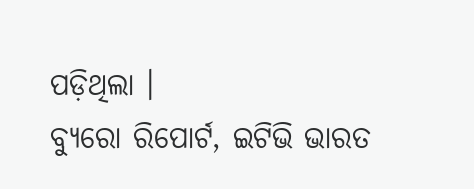ପଡ଼ିଥିଲା ।
ବ୍ୟୁରୋ ରିପୋର୍ଟ, ଇଟିଭି ଭାରତ